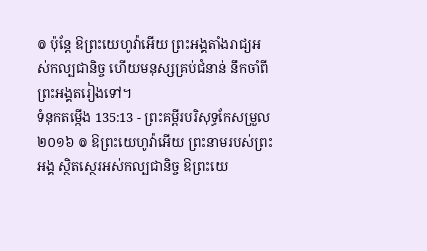៙ ប៉ុន្តែ ឱព្រះយេហូវ៉ាអើយ ព្រះអង្គតាំងរាជ្យអស់កល្បជានិច្ច ហើយមនុស្សគ្រប់ជំនាន់ នឹកចាំពីព្រះអង្គតរៀងទៅ។
ទំនុកតម្កើង 135:13 - ព្រះគម្ពីរបរិសុទ្ធកែសម្រួល ២០១៦ ៙ ឱព្រះយេហូវ៉ាអើយ ព្រះនាមរបស់ព្រះអង្គ ស្ថិតស្ថេរអស់កល្បជានិច្ច ឱព្រះយេ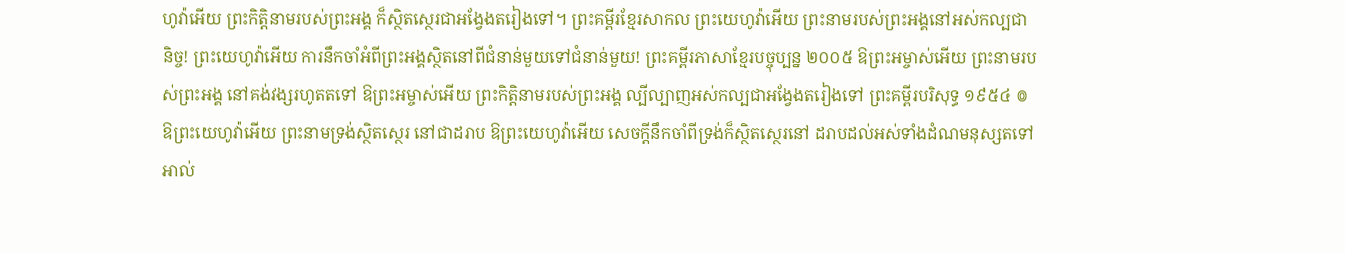ហូវ៉ាអើយ ព្រះកិត្តិនាមរបស់ព្រះអង្គ ក៏ស្ថិតស្ថេរជាអង្វែងតរៀងទៅ។ ព្រះគម្ពីរខ្មែរសាកល ព្រះយេហូវ៉ាអើយ ព្រះនាមរបស់ព្រះអង្គនៅអស់កល្បជានិច្ច! ព្រះយេហូវ៉ាអើយ ការនឹកចាំអំពីព្រះអង្គស្ថិតនៅពីជំនាន់មួយទៅជំនាន់មួយ! ព្រះគម្ពីរភាសាខ្មែរបច្ចុប្បន្ន ២០០៥ ឱព្រះអម្ចាស់អើយ ព្រះនាមរបស់ព្រះអង្គ នៅគង់វង្សរហូតតទៅ ឱព្រះអម្ចាស់អើយ ព្រះកិត្តិនាមរបស់ព្រះអង្គ ល្បីល្បាញអស់កល្បជាអង្វែងតរៀងទៅ ព្រះគម្ពីរបរិសុទ្ធ ១៩៥៤ ៙ ឱព្រះយេហូវ៉ាអើយ ព្រះនាមទ្រង់ស្ថិតស្ថេរ នៅជាដរាប ឱព្រះយេហូវ៉ាអើយ សេចក្ដីនឹកចាំពីទ្រង់ក៏ស្ថិតស្ថេរនៅ ដរាបដល់អស់ទាំងដំណមនុស្សតទៅ អាល់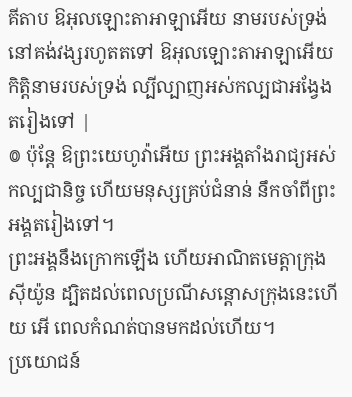គីតាប ឱអុលឡោះតាអាឡាអើយ នាមរបស់ទ្រង់ នៅគង់វង្សរហូតតទៅ ឱអុលឡោះតាអាឡាអើយ កិត្តិនាមរបស់ទ្រង់ ល្បីល្បាញអស់កល្បជាអង្វែងតរៀងទៅ |
៙ ប៉ុន្តែ ឱព្រះយេហូវ៉ាអើយ ព្រះអង្គតាំងរាជ្យអស់កល្បជានិច្ច ហើយមនុស្សគ្រប់ជំនាន់ នឹកចាំពីព្រះអង្គតរៀងទៅ។
ព្រះអង្គនឹងក្រោកឡើង ហើយអាណិតមេត្តាក្រុងស៊ីយ៉ូន ដ្បិតដល់ពេលប្រណីសន្ដោសក្រុងនេះហើយ អើ ពេលកំណត់បានមកដល់ហើយ។
ប្រយោជន៍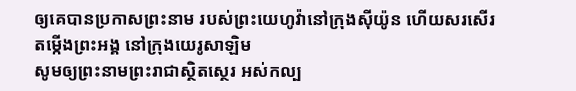ឲ្យគេបានប្រកាសព្រះនាម របស់ព្រះយេហូវ៉ានៅក្រុងស៊ីយ៉ូន ហើយសរសើរតម្កើងព្រះអង្គ នៅក្រុងយេរូសាឡិម
សូមឲ្យព្រះនាមព្រះរាជាស្ថិតស្ថេរ អស់កល្ប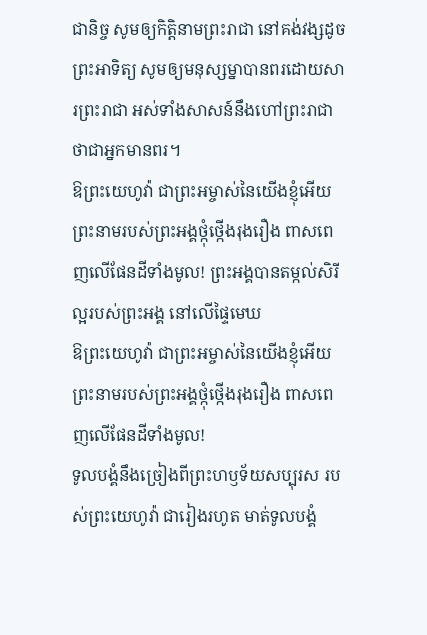ជានិច្ច សូមឲ្យកិត្តិនាមព្រះរាជា នៅគង់វង្សដូចព្រះអាទិត្យ សូមឲ្យមនុស្សម្នាបានពរដោយសារព្រះរាជា អស់ទាំងសាសន៍នឹងហៅព្រះរាជា ថាជាអ្នកមានពរ។
ឱព្រះយេហូវ៉ា ជាព្រះអម្ចាស់នៃយើងខ្ញុំអើយ ព្រះនាមរបស់ព្រះអង្គថ្កុំថ្កើងរុងរឿង ពាសពេញលើផែនដីទាំងមូល! ព្រះអង្គបានតម្កល់សិរីល្អរបស់ព្រះអង្គ នៅលើផ្ទៃមេឃ
ឱព្រះយេហូវ៉ា ជាព្រះអម្ចាស់នៃយើងខ្ញុំអើយ ព្រះនាមរបស់ព្រះអង្គថ្កុំថ្កើងរុងរឿង ពាសពេញលើផែនដីទាំងមូល!
ទូលបង្គំនឹងច្រៀងពីព្រះហឫទ័យសប្បុរស របស់ព្រះយេហូវ៉ា ជារៀងរហូត មាត់ទូលបង្គំ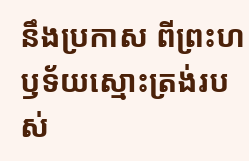នឹងប្រកាស ពីព្រះហឫទ័យស្មោះត្រង់របស់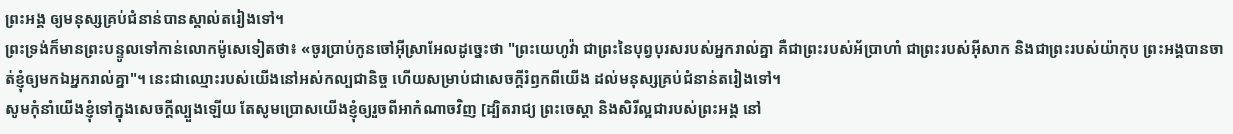ព្រះអង្គ ឲ្យមនុស្សគ្រប់ជំនាន់បានស្គាល់តរៀងទៅ។
ព្រះទ្រង់ក៏មានព្រះបន្ទូលទៅកាន់លោកម៉ូសេទៀតថា៖ «ចូរប្រាប់កូនចៅអ៊ីស្រាអែលដូច្នេះថា "ព្រះយេហូវ៉ា ជាព្រះនៃបុព្វបុរសរបស់អ្នករាល់គ្នា គឺជាព្រះរបស់អ័ប្រាហាំ ជាព្រះរបស់អ៊ីសាក និងជាព្រះរបស់យ៉ាកុប ព្រះអង្គបានចាត់ខ្ញុំឲ្យមកឯអ្នករាល់គ្នា"។ នេះជាឈ្មោះរបស់យើងនៅអស់កល្បជានិច្ច ហើយសម្រាប់ជាសេចក្ដីរំឭកពីយើង ដល់មនុស្សគ្រប់ជំនាន់តរៀងទៅ។
សូមកុំនាំយើងខ្ញុំទៅក្នុងសេចក្តីល្បួងឡើយ តែសូមប្រោសយើងខ្ញុំឲ្យរួចពីអាកំណាចវិញ [ដ្បិតរាជ្យ ព្រះចេស្តា និងសិរីល្អជារបស់ព្រះអង្គ នៅ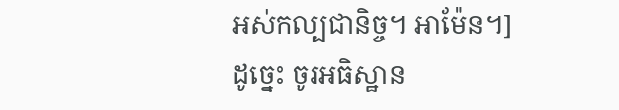អស់កល្បជានិច្ច។ អាម៉ែន។]
ដូច្នេះ ចូរអធិស្ឋាន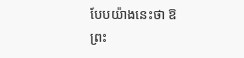បែបយ៉ាងនេះថា ឱព្រះ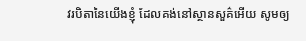វរបិតានៃយើងខ្ញុំ ដែលគង់នៅស្ថានសួគ៌អើយ សូមឲ្យ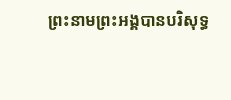ព្រះនាមព្រះអង្គបានបរិសុទ្ធ